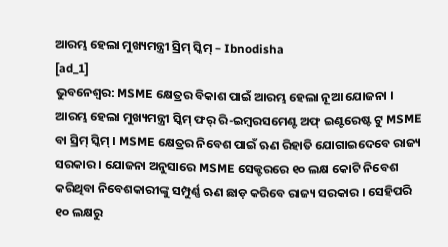ଆରମ୍ଭ ହେଲା ମୁଖ୍ୟମନ୍ତ୍ରୀ ସ୍ରିମ୍ ସ୍କିମ୍ – Ibnodisha
[ad_1]
ଭୁବନେଶ୍ୱର: MSME କ୍ଷେତ୍ରର ବିକାଶ ପାଇଁ ଆରମ୍ଭ ହେଲା ନୂଆ ଯୋଜନା । ଆରମ୍ଭ ହେଲା ମୁଖ୍ୟମନ୍ତ୍ରୀ ସ୍କିମ୍ ଫର୍ ରି-ଇମ୍ବରସମେଣ୍ଟ ଅଫ୍ ଇଣ୍ଟରେଷ୍ଟ ଟୁ MSME ବା ସ୍ରିମ୍ ସ୍କିମ୍ । MSME କ୍ଷେତ୍ରର ନିବେଶ ପାଇଁ ଋଣ ରିହାତି ଯୋଗାଇଦେବେ ରାଜ୍ୟ ସରକାର । ଯୋଜନା ଅନୁସାରେ MSME ସେକ୍ଟରରେ ୧୦ ଲକ୍ଷ କୋଟି ନିବେଶ କରିଥିବା ନିବେଶକାରୀଙ୍କୁ ସମ୍ପୁର୍ଣ୍ଣ ଋଣ ଛାଡ଼ କରିବେ ରାଜ୍ୟ ସରକାର । ସେହିପରି ୧୦ ଲକ୍ଷରୁ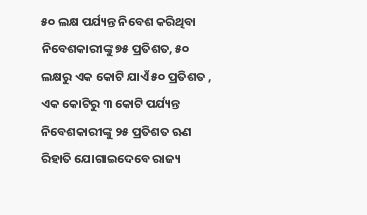୫୦ ଲକ୍ଷ ପର୍ଯ୍ୟନ୍ତ ନିବେଶ କରିଥିବା ନିବେଶକାରୀଙ୍କୁ ୭୫ ପ୍ରତିଶତ, ୫୦ ଲକ୍ଷରୁ ଏକ କୋଟି ଯାଏଁ ୫୦ ପ୍ରତିଶତ , ଏକ କୋଟିରୁ ୩ କୋଟି ପର୍ଯ୍ୟନ୍ତ ନିବେଶକାରୀଙ୍କୁ ୨୫ ପ୍ରତିଶତ ଋଣ ରିହାତି ଯୋଗାଇଦେବେ ରାଜ୍ୟ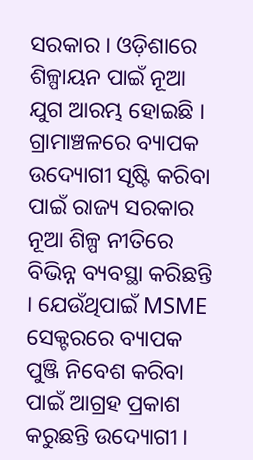ସରକାର । ଓଡ଼ିଶାରେ ଶିଳ୍ପାୟନ ପାଇଁ ନୂଆ ଯୁଗ ଆରମ୍ଭ ହୋଇଛି । ଗ୍ରାମାଞ୍ଚଳରେ ବ୍ୟାପକ ଉଦ୍ୟୋଗୀ ସୃଷ୍ଟି କରିବା ପାଇଁ ରାଜ୍ୟ ସରକାର ନୂଆ ଶିଳ୍ପ ନୀତିରେ ବିଭିନ୍ନ ବ୍ୟବସ୍ଥା କରିଛନ୍ତି । ଯେଉଁଥିପାଇଁ MSME ସେକ୍ଟରରେ ବ୍ୟାପକ ପୁଞ୍ଜି ନିବେଶ କରିବା ପାଇଁ ଆଗ୍ରହ ପ୍ରକାଶ କରୁଛନ୍ତି ଉଦ୍ୟୋଗୀ ।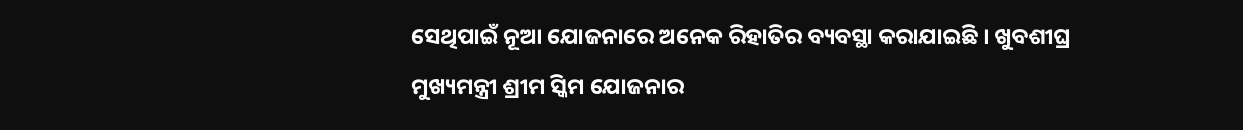ସେଥିପାଇଁ ନୂଆ ଯୋଜନାରେ ଅନେକ ରିହାତିର ବ୍ୟବସ୍ଥା କରାଯାଇଛି । ଖୁବଶୀଘ୍ର ମୁଖ୍ୟମନ୍ତ୍ରୀ ଶ୍ରୀମ ସ୍କିମ ଯୋଜନାର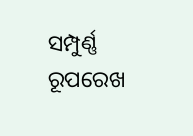ସମ୍ପୁର୍ଣ୍ଣ ରୂପରେଖ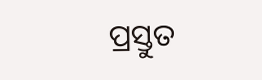ପ୍ରସ୍ତୁତ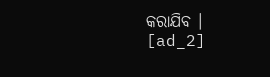କରାଯିବ ।
[ad_2]